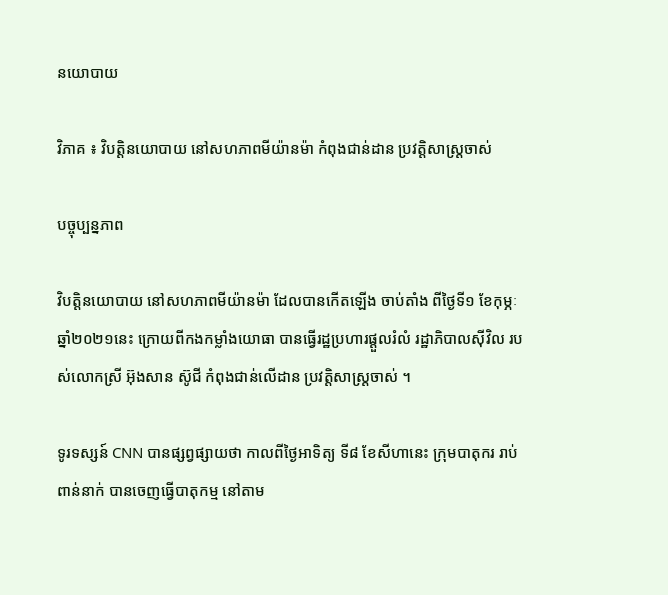នយោបាយ

វិភាគ ៖ វិបត្តិនយោបាយ នៅសហភាពមីយ៉ានម៉ា កំពុងជាន់ដាន ប្រវត្តិសាស្ត្រចាស់

បច្ចុប្បន្នភាព

វិបត្តិនយោបាយ នៅសហភាពមីយ៉ានម៉ា ដែលបានកើតឡើង ចាប់តាំង ពីថ្ងៃទី១ ខែកុម្ភៈ ឆ្នាំ២០២១នេះ ក្រោយពីកងកម្លាំងយោធា បានធ្វើរដ្ឋប្រហារផ្តួលរំលំ រដ្ឋាភិបាលស៊ីវិល របស់លោកស្រី អ៊ុងសាន ស៊ូជី កំពុងជាន់លើដាន ប្រវត្តិសាស្ត្រចាស់ ។

ទូរទស្សន៍ CNN បានផ្សព្វផ្សាយថា កាលពីថ្ងៃអាទិត្យ ទី៨ ខែសីហានេះ ក្រុមបាតុករ រាប់ពាន់នាក់ បានចេញធ្វើបាតុកម្ម នៅតាម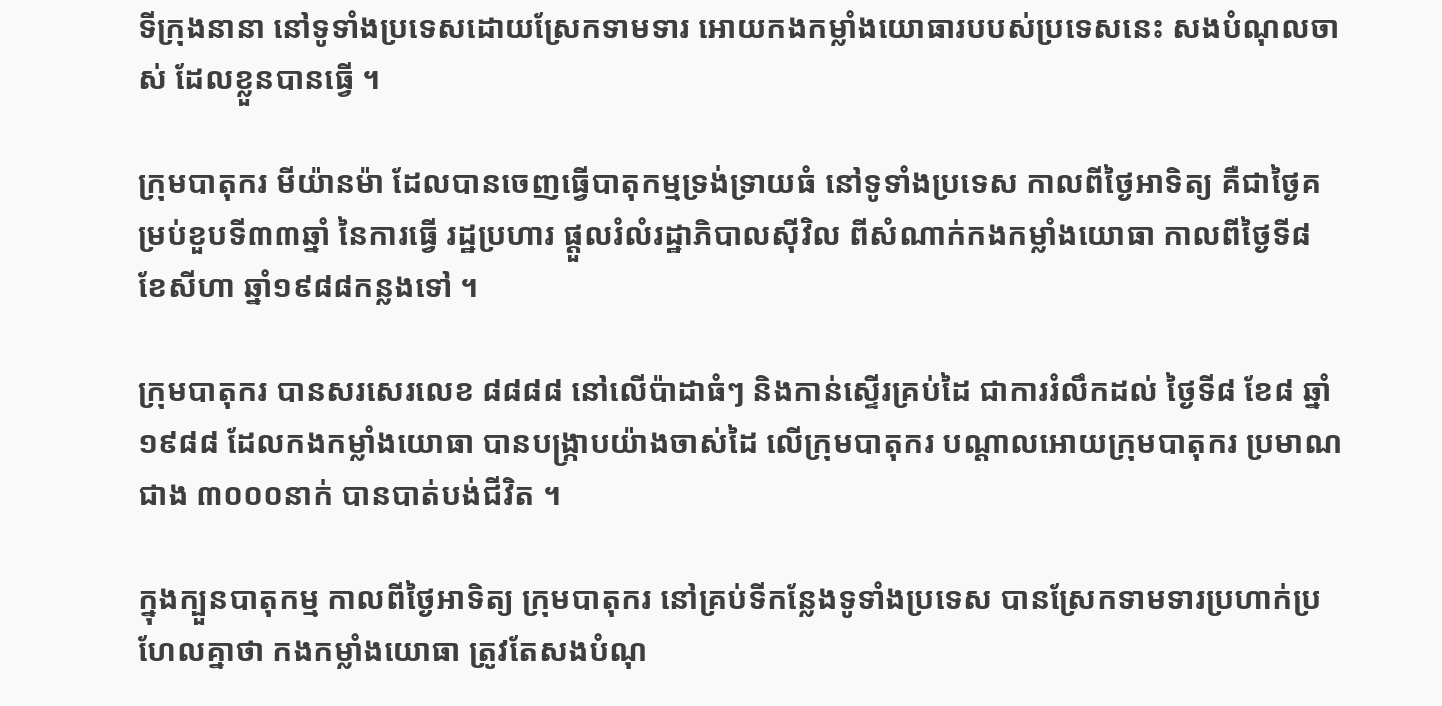ទីក្រុងនានា នៅទូទាំងប្រទេសដោយស្រែកទាមទារ អោយកងកម្លាំងយោធារបបស់ប្រទេសនេះ សងបំណុលចាស់ ដែលខ្លួនបានធ្វើ ។

ក្រុមបាតុករ មីយ៉ានម៉ា ដែលបានចេញធ្វើបាតុកម្មទ្រង់ទ្រាយធំ នៅទូទាំងប្រទេស កាលពីថ្ងៃអាទិត្យ គឺជាថ្ងៃគម្រប់ខួបទី៣៣ឆ្នាំ នៃការធ្វើ រដ្ឋប្រហារ ផ្តួលរំលំរដ្ឋាភិបាលស៊ីវិល ពីសំណាក់កងកម្លាំងយោធា កាលពីថ្ងៃទី៨ ខែសីហា ឆ្នាំ១៩៨៨កន្លងទៅ ។

ក្រុមបាតុករ បានសរសេរលេខ ៨៨៨៨ នៅលើប៉ាដាធំៗ និងកាន់ស្ទើរគ្រប់ដៃ ជាការរំលឹកដល់ ថ្ងៃទី៨ ខែ៨ ឆ្នាំ១៩៨៨ ដែលកងកម្លាំងយោធា បានបង្ក្រាបយ៉ាងចាស់ដៃ លើក្រុមបាតុករ បណ្តាលអោយក្រុមបាតុករ ប្រមាណជាង ៣០០០នាក់ បានបាត់បង់ជីវិត ។

ក្នុងក្បួនបាតុកម្ម កាលពីថ្ងៃអាទិត្យ ក្រុមបាតុករ នៅគ្រប់ទីកន្លែងទូទាំងប្រទេស បានស្រែកទាមទារប្រហាក់ប្រហែលគ្នាថា កងកម្លាំងយោធា ត្រូវតែសងបំណុ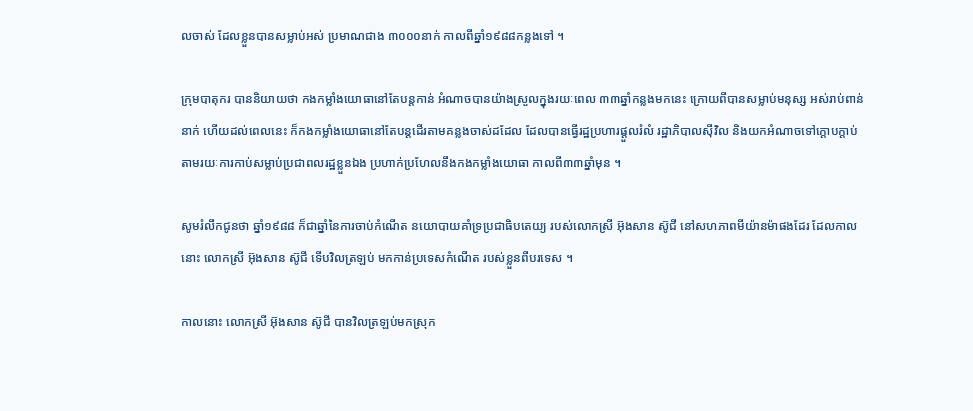លចាស់ ដែលខ្លួនបានសម្លាប់អស់ ប្រមាណជាង ៣០០០នាក់ កាលពីឆ្នាំ១៩៨៨កន្លងទៅ ។

ក្រុមបាតុករ បាននិយាយថា កងកម្លាំងយោធានៅតែបន្តកាន់ អំណាចបានយ៉ាងស្រួលក្នុងរយៈពេល ៣៣ឆ្នាំកន្លងមកនេះ ក្រោយពីបានសម្លាប់មនុស្ស អស់រាប់ពាន់នាក់ ហើយដល់ពេលនេះ ក៏កងកម្លាំងយោធានៅតែបន្តដើរតាមគន្លងចាស់ដដែល ដែលបានធ្វើរដ្ឋប្រហារផ្តួលរំលំ រដ្ឋាភិបាលស៊ីវិល និងយកអំណាចទៅក្តោបក្តាប់ តាមរយៈការកាប់សម្លាប់ប្រជាពលរដ្ឋខ្លួនឯង ប្រហាក់ប្រហែលនឹងកងកម្លាំងយោធា កាលពី៣៣ឆ្នាំមុន ។

សូមរំលឹកជូនថា ឆ្នាំ១៩៨៨ ក៏ជាឆ្នាំនៃការចាប់កំណើត នយោបាយគាំទ្រប្រជាធិបតេយ្យ របស់លោកស្រី អ៊ុងសាន ស៊ូជី នៅសហភាពមីយ៉ានម៉ាផងដែរ ដែលកាលនោះ លោកស្រី អ៊ុងសាន ស៊ូជី ទើបវិលត្រឡប់ មកកាន់ប្រទេសកំណើត របស់ខ្លួនពីបរទេស ។

កាលនោះ លោកស្រី អ៊ុងសាន ស៊ូជី បានវិលត្រឡប់មកស្រុក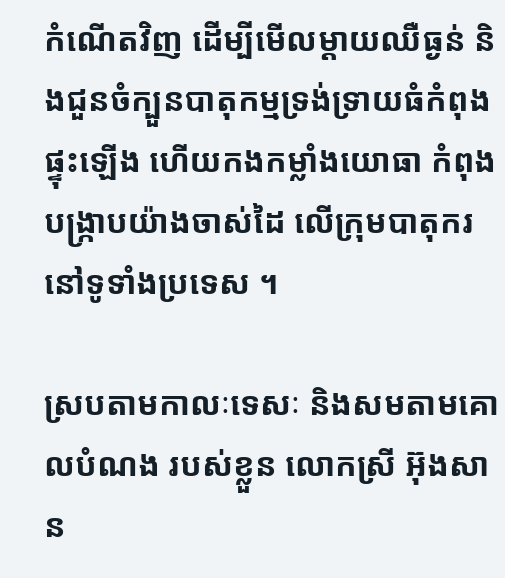កំណើតវិញ ដើម្បីមើលម្តាយឈឺធ្ងន់ និងជួនចំក្បួនបាតុកម្មទ្រង់ទ្រាយធំកំពុងផ្ទុះឡើង ហើយកងកម្លាំងយោធា កំពុងបង្ក្រាបយ៉ាងចាស់ដៃ លើក្រុមបាតុករនៅទូទាំងប្រទេស ។

ស្របតាមកាលៈទេសៈ និងសមតាមគោលបំណង របស់ខ្លួន លោកស្រី អ៊ុងសាន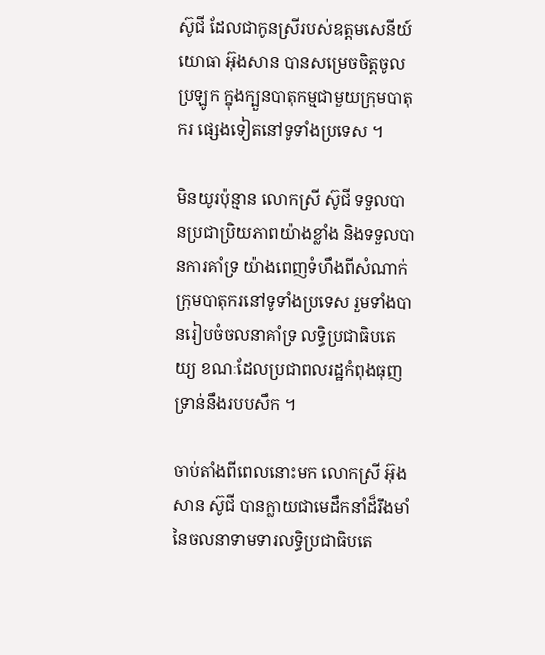ស៊ូជី ដែលជាកូនស្រីរបស់ឧត្តមសេនីយ៍ យោធា អ៊ុងសាន បានសម្រេចចិត្តចូលប្រឡូក ក្នុងក្បួនបាតុកម្មជាមួយក្រុមបាតុករ ផ្សេងទៀតនៅទូទាំងប្រទេស ។

មិនយូរប៉ុន្មាន លោកស្រី ស៊ូជី ទទួលបានប្រជាប្រិយភាពយ៉ាងខ្លាំង និងទទួលបានការគាំទ្រ យ៉ាងពេញទំហឹងពីសំណាក់ ក្រុមបាតុករនៅទូទាំងប្រទេស រួមទាំងបានរៀបចំចលនាគាំទ្រ លទ្ធិប្រជាធិបតេយ្យ ខណៈដែលប្រជាពលរដ្ឋកំពុងធុញ ទ្រាន់នឹងរបបសឹក ។

ចាប់តាំងពីពេលនោះមក លោកស្រី អ៊ុងសាន ស៊ូជី បានក្លាយជាមេដឹកនាំដ៏រឹងមាំ នៃចលនាទាមទារលទ្ធិប្រជាធិបតេ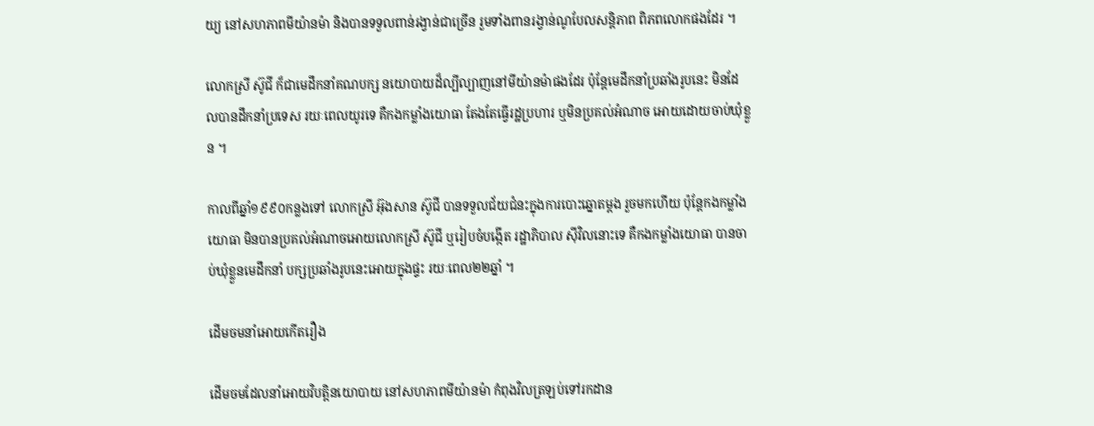យ្យ នៅសហភាពមីយ៉ានម៉ា និងបានទទួលពាន់រង្វាន់ជាច្រើន រួមទាំងពានរង្វាន់ណូបែលសន្តិភាព ពិភពលោកផងដែរ ។

លោកស្រី ស៊ូជី ក៏ជាមេដឹកនាំគណបក្ស នយោបាយដ៏ល្បីល្បាញនៅមីយ៉ានម៉ាផងដែរ ប៉ុន្តែមេដឹកនាំប្រឆាំងរូបនេះ មិនដែលបានដឹកនាំប្រទេស រយៈពេលយូរទេ គឺកងកម្លាំងយោធា តែងតែធ្វើរដ្ឋប្រហារ ឬមិនប្រគល់អំណាច អោយដោយចាប់ឃុំខ្លួន ។

កាលពីឆ្នាំ១៩៩០កន្លងទៅ លោកស្រី អ៊ុងសាន ស៊ូជី បានទទួលជ័យជំនះក្នុងការបោះឆ្នោតម្តង រួចមកហើយ ប៉ុន្តែកងកម្លាំងយោធា មិនបានប្រគល់អំណាចអោយលោកស្រី ស៊ូជី ឬរៀបចំបង្កើត រដ្ឋាភិបាល ស៊ីវិលនោះទេ គឺកងកម្លាំងយោធា បានចាប់ឃុំខ្លួនមេដឹកនាំ បក្សប្រឆាំងរូបនេះអោយក្នុងផ្ទះ រយៈពេល២២ឆ្នាំ ។

ដើមចមនាំអោយកើតរឿង

ដើមចមដែលនាំអោយវិបត្តិនយោបាយ នៅសហភាពមីយ៉ានម៉ា កំពុងវិលត្រឡប់ទៅរកដាន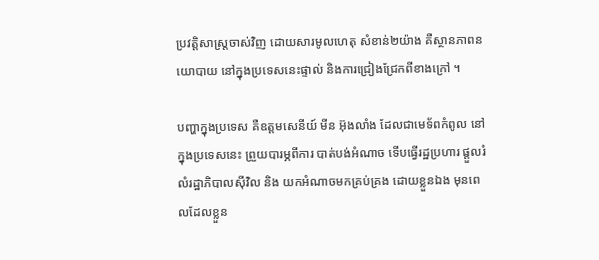ប្រវត្តិសាស្ត្រចាស់វិញ ដោយសារមូលហេតុ សំខាន់២យ៉ាង គឺស្ថានភាពនយោបាយ នៅក្នុងប្រទេសនេះផ្ទាល់ និងការជ្រៀងជ្រែកពីខាងក្រៅ ។

បញ្ហាក្នុងប្រទេស គឺឧត្តមសេនីយ៍ មីន អ៊ុងលាំង ដែលជាមេទ័ពកំពូល នៅក្នុងប្រទេសនេះ ព្រួយបារម្ភពីការ បាត់បង់អំណាច ទើបធ្វើរដ្ឋប្រហារ ផ្តួលរំលំរដ្ឋាភិបាលស៊ីវិល និង យកអំណាចមកគ្រប់គ្រង ដោយខ្លួនឯង មុនពេលដែលខ្លួន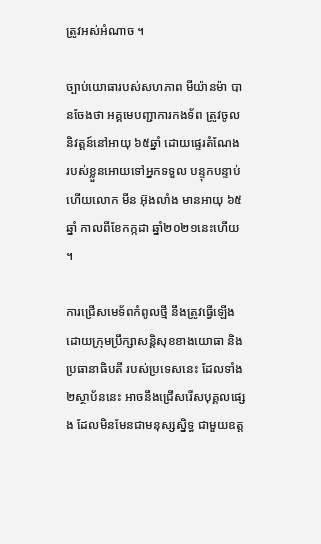ត្រូវអស់អំណាច ។

ច្បាប់យោធារបស់សហភាព មីយ៉ានម៉ា បានចែងថា អគ្គមេបញ្ជាការកងទ័ព ត្រូវចូលនិវត្តន៍នៅអាយុ ៦៥ឆ្នាំ ដោយផ្ទេរតំណែង របស់ខ្លួនអោយទៅអ្នកទទួល បន្ទុកបន្ទាប់ ហើយលោក មីន អ៊ុងលាំង មានអាយុ ៦៥ឆ្នាំ កាលពីខែកក្កដា ឆ្នាំ២០២១នេះហើយ ។

ការជ្រើសមេទ័ពកំពូលថ្មី នឹងត្រូវធ្វើឡើងដោយក្រុមប្រឹក្សាសន្តិសុខខាងយោធា និងប្រធានាធិបតី របស់ប្រទេសនេះ ដែលទាំង២ស្ថាប័ននេះ អាចនឹងជ្រើសរើសបុគ្គលផ្សេង ដែលមិនមែនជាមនុស្សស្និទ្ធ ជាមួយឧត្ត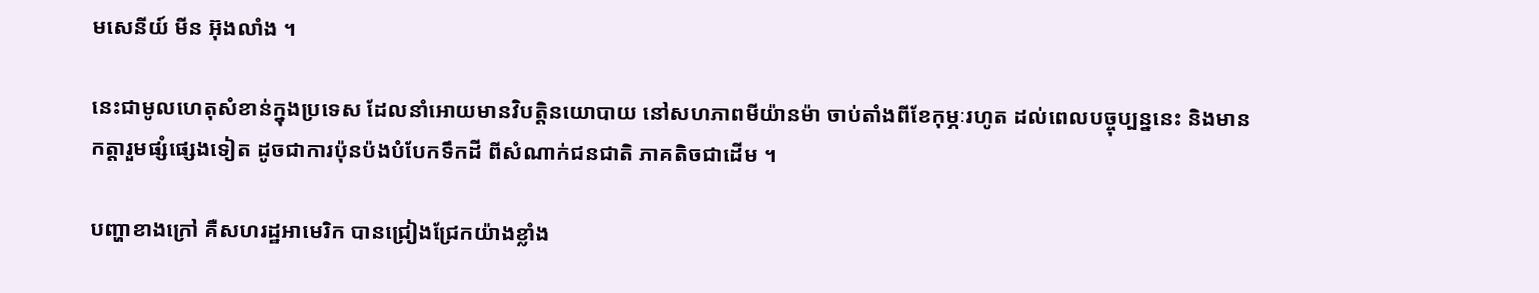មសេនីយ៍ មីន អ៊ុងលាំង ។

នេះជាមូលហេតុសំខាន់ក្នុងប្រទេស ដែលនាំអោយមានវិបត្តិនយោបាយ នៅសហភាពមីយ៉ានម៉ា ចាប់តាំងពីខែកុម្ភៈរហូត ដល់ពេលបច្ចុប្បន្ននេះ និងមានកត្តារួមផ្សំផ្សេងទៀត ដូចជាការប៉ុនប៉ងបំបែកទឹកដី ពីសំណាក់ជនជាតិ ភាគតិចជាដើម ។

បញ្ហាខាងក្រៅ គឺសហរដ្ឋអាមេរិក បានជ្រៀងជ្រែកយ៉ាងខ្លាំង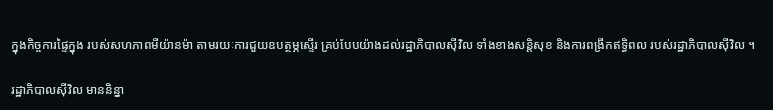ក្នុងកិច្ចការផ្ទៃក្នុង របស់សហភាពមីយ៉ានម៉ា តាមរយៈការជួយឧបត្ថម្ភស្ទើរ គ្រប់បែបយ៉ាងដល់រដ្ឋាភិបាលស៊ីវិល ទាំងខាងសន្តិសុខ និងការពង្រីកឥទ្ធិពល របស់រដ្ឋាភិបាលស៊ីវិល ។

រដ្ឋាភិបាលស៊ីវិល មាននិន្នា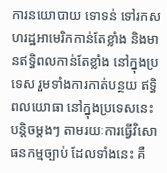ការនយោបាយ ទោទន់ ទៅរកសហរដ្ឋអាមេរិកកាន់តែខ្លាំង និងមានឥទ្ធិពលកាន់តែខ្លាំង នៅក្នុងប្រទេស រួមទាំងការកាត់បន្ថយ ឥទ្ធិពលយោធា នៅក្នុងប្រទេសនេះ បន្តិចម្តងៗ តាមរយៈការធ្វើវិសោធនកម្មច្បាប់ ដែលទាំងនេះ គឺ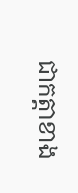ជាកត្តាខាង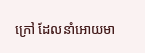ក្រៅ ដែលនាំអោយមា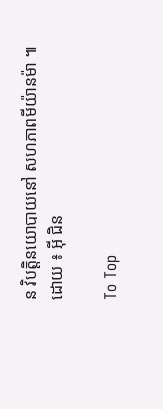ន វិបត្តិនយោបាយនៅ សហភាពមីយ៉ានម៉ា ៕
ដោយ ៖ អ៊ី ជិន

To Top